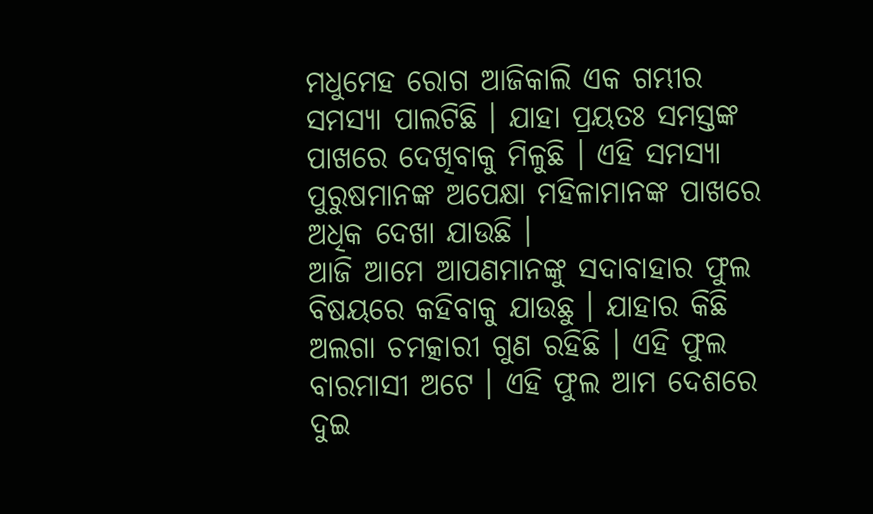ମଧୁମେହ ରୋଗ ଆଜିକାଲି ଏକ ଗମ୍ଭୀର ସମସ୍ୟା ପାଲଟିଛି । ଯାହା ପ୍ରୟତଃ ସମସ୍ତଙ୍କ ପାଖରେ ଦେଖିବାକୁ ମିଳୁଛି । ଏହି ସମସ୍ୟା ପୁରୁଷମାନଙ୍କ ଅପେକ୍ଷା ମହିଳାମାନଙ୍କ ପାଖରେ ଅଧିକ ଦେଖା ଯାଉଛି ।
ଆଜି ଆମେ ଆପଣମାନଙ୍କୁ ସଦାବାହାର ଫୁଲ ବିଷୟରେ କହିବାକୁ ଯାଉଛୁ । ଯାହାର କିଛି ଅଲଗା ଚମତ୍କାରୀ ଗୁଣ ରହିଛି । ଏହି ଫୁଲ ବାରମାସୀ ଅଟେ । ଏହି ଫୁଲ ଆମ ଦେଶରେ ଦୁଇ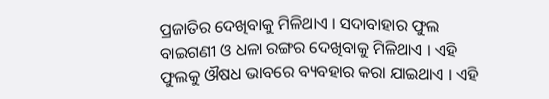ପ୍ରଜାତିର ଦେଖିବାକୁ ମିଳିଥାଏ । ସଦାବାହାର ଫୁଲ ବାଇଗଣୀ ଓ ଧଳା ରଙ୍ଗର ଦେଖିବାକୁ ମିଳିଥାଏ । ଏହି ଫୁଲକୁ ଔଷଧ ଭାବରେ ବ୍ୟବହାର କରା ଯାଇଥାଏ । ଏହି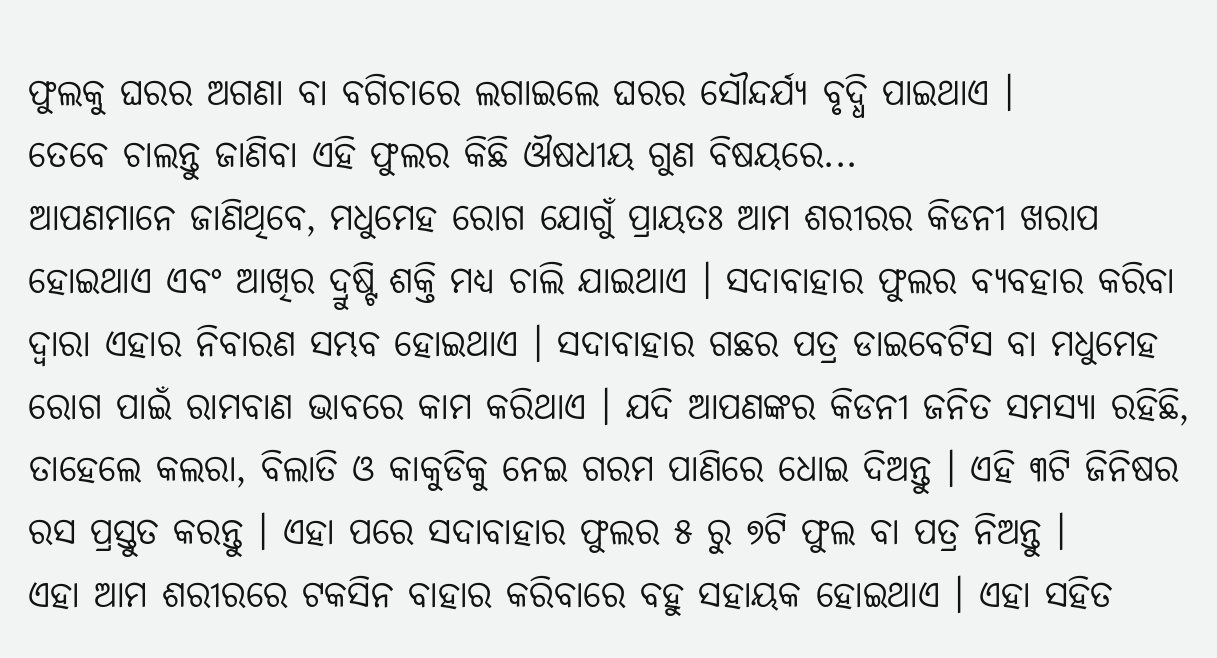ଫୁଲକୁ ଘରର ଅଗଣା ବା ବଗିଚାରେ ଲଗାଇଲେ ଘରର ସୌନ୍ଦର୍ଯ୍ୟ ବୃଦ୍ଧି ପାଇଥାଏ ।
ତେବେ ଚାଲନ୍ତୁ ଜାଣିବା ଏହି ଫୁଲର କିଛି ଔଷଧୀୟ ଗୁଣ ବିଷୟରେ...
ଆପଣମାନେ ଜାଣିଥିବେ, ମଧୁମେହ ରୋଗ ଯୋଗୁଁ ପ୍ରାୟତଃ ଆମ ଶରୀରର କିଡନୀ ଖରାପ ହୋଇଥାଏ ଏବଂ ଆଖିର ଦ୍ରୁଷ୍ଟି ଶକ୍ତି ମଧ୍ୟ ଚାଲି ଯାଇଥାଏ । ସଦାବାହାର ଫୁଲର ବ୍ୟବହାର କରିବା ଦ୍ଵାରା ଏହାର ନିବାରଣ ସମ୍ଭବ ହୋଇଥାଏ । ସଦାବାହାର ଗଛର ପତ୍ର ଡାଇବେଟିସ ବା ମଧୁମେହ ରୋଗ ପାଇଁ ରାମବାଣ ଭାବରେ କାମ କରିଥାଏ । ଯଦି ଆପଣଙ୍କର କିଡନୀ ଜନିତ ସମସ୍ଯା ରହିଛି, ତାହେଲେ କଲରା, ବିଲାତି ଓ କାକୁଡିକୁ ନେଇ ଗରମ ପାଣିରେ ଧୋଇ ଦିଅନ୍ତୁ । ଏହି ୩ଟି ଜିନିଷର ରସ ପ୍ରସ୍ତୁତ କରନ୍ତୁ । ଏହା ପରେ ସଦାବାହାର ଫୁଲର ୫ ରୁ ୭ଟି ଫୁଲ ବା ପତ୍ର ନିଅନ୍ତୁ ।
ଏହା ଆମ ଶରୀରରେ ଟକସିନ ବାହାର କରିବାରେ ବହୁ ସହାୟକ ହୋଇଥାଏ । ଏହା ସହିତ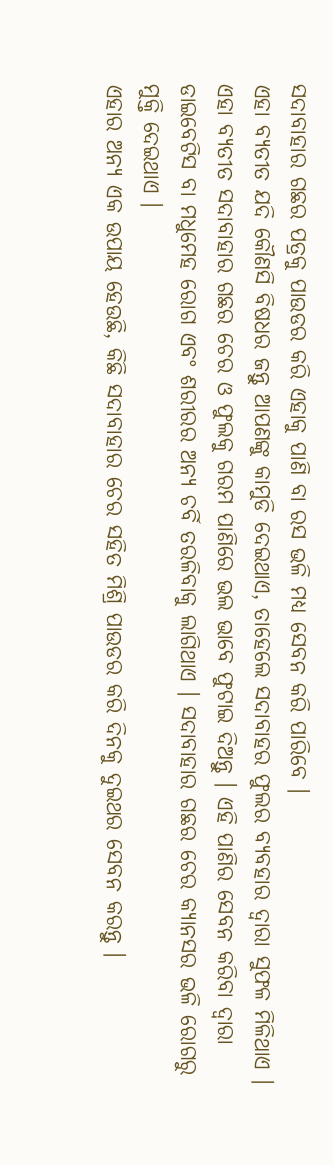ସଦାବାହାର ଗଛର ପତ୍ରକୁ ପାଉଡର କରି ଏହାକୁ ପାଣି ବା ରସ ଭଳି ମଧ୍ଯ ସେବନ କରି ପାରିବେ ।
ଏହା ବ୍ୟତୀତ ଯଦି କୌଣସି ବିଷଧର ଜନ୍ତୁ ଆପଣଙ୍କୁ କାମୁଡି ଦେଇଥାଏ, ତାହେଲେ ସଦାବାହର ଫୁଲର ବ୍ୟବହାର ଦ୍ଵାରା ସୁଫଳ ମିଳିଥାଏ । ଏହା ବ୍ୟତୀତ ସଦାବାହାର ଗଛର ଚେର ଓ ଫୁଲକୁ ଗରମ ପାଣିରେ ଭଲ ଭାବେ ଫୁଟାଇ ଦିଅନ୍ତୁ । ଏହି ପାଣିର ସେବନ କରିବା ଦ୍ଵାରା ଡାଇବେଟିସ ବା ମଧୁମେହ ରୋଗ ଏବଂ ଶରୀରର ଅନ୍ୟ ଚର୍ବି ତରଳିବାକୁ ଲାଗିଥାଏ । ସଦାବାହାର ଗଛର ଚେର କ୍ୟାନସର ଭଳି ରୋଗରୁ ମୁକ୍ତି ଦେଇଥାଏ ।
ଏହାର ଅନ୍ୟ ଏକ ଉପାୟ ହେଉଛି, କିଛି ସଦାବାହାର ଚେର ସହିତ ମିଶ୍ରି ପାଉଡର କରି ଦିନକୁ ଦୁଇଥର ସେବନ କରନ୍ତୁ ।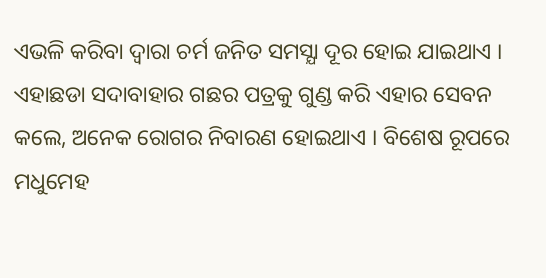ଏଭଳି କରିବା ଦ୍ଵାରା ଚର୍ମ ଜନିତ ସମସ୍ଯା ଦୂର ହୋଇ ଯାଇଥାଏ । ଏହାଛଡା ସଦାବାହାର ଗଛର ପତ୍ରକୁ ଗୁଣ୍ଡ କରି ଏହାର ସେବନ କଲେ, ଅନେକ ରୋଗର ନିବାରଣ ହୋଇଥାଏ । ବିଶେଷ ରୂପରେ ମଧୁମେହ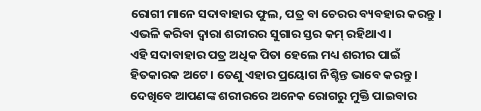ରୋଗୀ ମାନେ ସଦାବାହାର ଫୁଲ, ପତ୍ର ବା ଚେରର ବ୍ୟବହାର କରନ୍ତୁ । ଏଭଳି କରିବା ଦ୍ଵାରା ଶରୀରର ସୁଗାର ସ୍ତର କମ୍ ରହିଥାଏ ।
ଏହି ସଦାବାହାର ପତ୍ର ଅଧିକ ପିତା ହେଲେ ମଧ୍ୟ ଶରୀର ପାଇଁ ହିତକାରକ ଅଟେ । ତେଣୁ ଏହାର ପ୍ରୟୋଗ ନିଶ୍ଚିନ୍ତ ଭାବେ କରନ୍ତୁ । ଦେଖିବେ ଆପଣଙ୍କ ଶରୀରରେ ଅନେକ ରୋଗରୁ ମୁକ୍ତି ପାଇବାର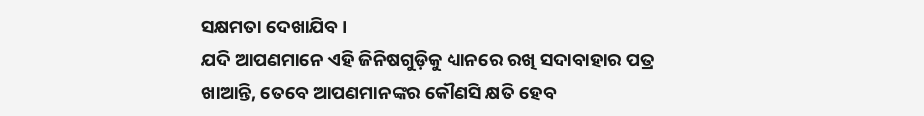ସକ୍ଷମତା ଦେଖାଯିବ ।
ଯଦି ଆପଣମାନେ ଏହି ଜିନିଷଗୁଡ଼ିକୁ ଧ୍ୟାନରେ ରଖି ସଦାବାହାର ପତ୍ର ଖାଆନ୍ତି, ତେବେ ଆପଣମାନଙ୍କର କୌଣସି କ୍ଷତି ହେବ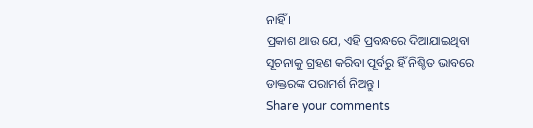ନାହିଁ ।
ପ୍ରକାଶ ଥାଉ ଯେ, ଏହି ପ୍ରବନ୍ଧରେ ଦିଆଯାଇଥିବା ସୂଚନାକୁ ଗ୍ରହଣ କରିବା ପୂର୍ବରୁ ହିଁ ନିଶ୍ଚିତ ଭାବରେ ଡାକ୍ତରଙ୍କ ପରାମର୍ଶ ନିଅନ୍ତୁ ।
Share your comments